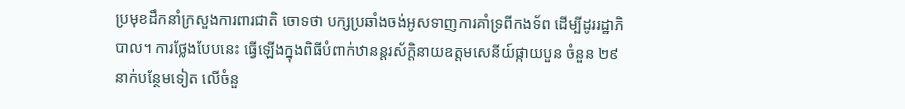ប្រមុខដឹកនាំក្រសួងការពារជាតិ ចោទថា បក្សប្រឆាំងចង់អូសទាញការគាំទ្រពីកងទ័ព ដើម្បីដូររដ្ឋាភិបាល។ ការថ្លែងបែបនេះ ធ្វើឡើងក្នុងពិធីបំពាក់ឋានន្តរស័ក្តិនាយឧត្តមសេនីយ៍ផ្កាយបួន ចំនួន ២៩នាក់បន្ថែមទៀត លើចំនួ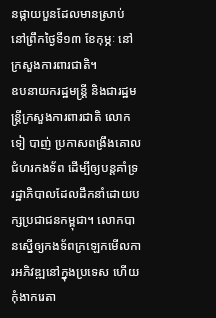នផ្កាយបួនដែលមានស្រាប់ នៅព្រឹកថ្ងៃទី១៣ ខែកុម្ភៈ នៅក្រសួងការពារជាតិ។
ឧបនាយករដ្ឋមន្ត្រី និងជារដ្ឋមន្ត្រីក្រសួងការពារជាតិ លោក ទៀ បាញ់ ប្រកាសពង្រឹងគោលជំហរកងទ័ព ដើម្បីឲ្យបន្តគាំទ្ររដ្ឋាភិបាលដែលដឹកនាំដោយបក្សប្រជាជនកម្ពុជា។ លោកបានស្នើឲ្យកងទ័ពក្រឡេកមើលការអភិវឌ្ឍនៅក្នុងប្រទេស ហើយកុំងាករេតា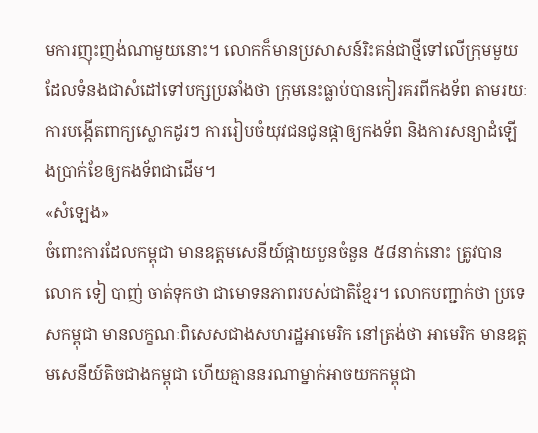មការញុះញង់ណាមួយនោះ។ លោកក៏មានប្រសាសន៍រិះគន់ជាថ្មីទៅលើក្រុមមួយ ដែលទំនងជាសំដៅទៅបក្សប្រឆាំងថា ក្រុមនេះធ្លាប់បានកៀរគរពីកងទ័ព តាមរយៈការបង្កើតពាក្យស្លោកដូរៗ ការរៀបចំយុវជនជូនផ្កាឲ្យកងទ័ព និងការសន្យាដំឡើងប្រាក់ខែឲ្យកងទ័ពជាដើម។
«សំឡេង»
ចំពោះការដែលកម្ពុជា មានឧត្តមសេនីយ៍ផ្កាយបួនចំនួន ៥៨នាក់នោះ ត្រូវបាន លោក ទៀ បាញ់ ចាត់ទុកថា ជាមោទនភាពរបស់ជាតិខ្មែរ។ លោកបញ្ជាក់ថា ប្រទេសកម្ពុជា មានលក្ខណៈពិសេសជាងសហរដ្ឋអាមេរិក នៅត្រង់ថា អាមេរិក មានឧត្តមសេនីយ៍តិចជាងកម្ពុជា ហើយគ្មាននរណាម្នាក់អាចយកកម្ពុជា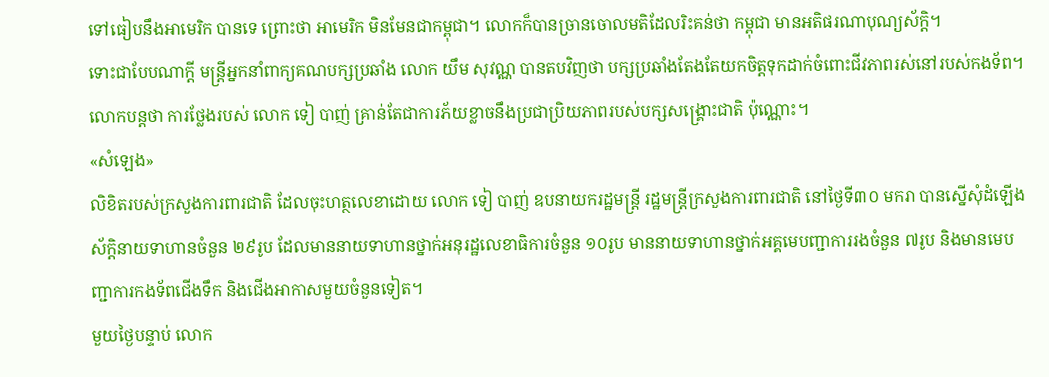ទៅធៀបនឹងអាមេរិក បានទេ ព្រោះថា អាមេរិក មិនមែនជាកម្ពុជា។ លោកក៏បានច្រានចោលមតិដែលរិះគន់ថា កម្ពុជា មានអតិផរណាបុណ្យស័ក្តិ។
ទោះជាបែបណាក្តី មន្ត្រីអ្នកនាំពាក្យគណបក្សប្រឆាំង លោក យឹម សុវណ្ណ បានតបវិញថា បក្សប្រឆាំងតែងតែយកចិត្តទុកដាក់ចំពោះជីវភាពរស់នៅរបស់កងទ័ព។ លោកបន្តថា ការថ្លែងរបស់ លោក ទៀ បាញ់ គ្រាន់តែជាការភ័យខ្លាចនឹងប្រជាប្រិយភាពរបស់បក្សសង្គ្រោះជាតិ ប៉ុណ្ណោះ។
«សំឡេង»
លិខិតរបស់ក្រសួងការពារជាតិ ដែលចុះហត្ថលេខាដោយ លោក ទៀ បាញ់ ឧបនាយករដ្ឋមន្ត្រី រដ្ឋមន្ត្រីក្រសួងការពារជាតិ នៅថ្ងៃទី៣០ មករា បានស្នើសុំដំឡើងស័ក្តិនាយទាហានចំនួន ២៩រូប ដែលមាននាយទាហានថ្នាក់អនុរដ្ឋលេខាធិការចំនួន ១០រូប មាននាយទាហានថ្នាក់អគ្គមេបញ្ជាការរងចំនួន ៧រូប និងមានមេបញ្ជាការកងទ័ពជើងទឹក និងជើងអាកាសមួយចំនួនទៀត។
មួយថ្ងៃបន្ទាប់ លោក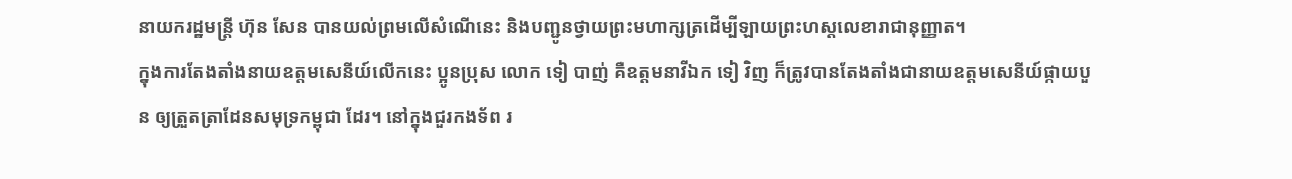នាយករដ្ឋមន្ត្រី ហ៊ុន សែន បានយល់ព្រមលើសំណើនេះ និងបញ្ជូនថ្វាយព្រះមហាក្សត្រដើម្បីឡាយព្រះហស្តលេខារាជានុញ្ញាត។
ក្នុងការតែងតាំងនាយឧត្តមសេនីយ៍លើកនេះ ប្អូនប្រុស លោក ទៀ បាញ់ គឺឧត្ដមនាវីឯក ទៀ វិញ ក៏ត្រូវបានតែងតាំងជានាយឧត្តមសេនីយ៍ផ្កាយបួន ឲ្យត្រួតត្រាដែនសមុទ្រកម្ពុជា ដែរ។ នៅក្នុងជួរកងទ័ព រ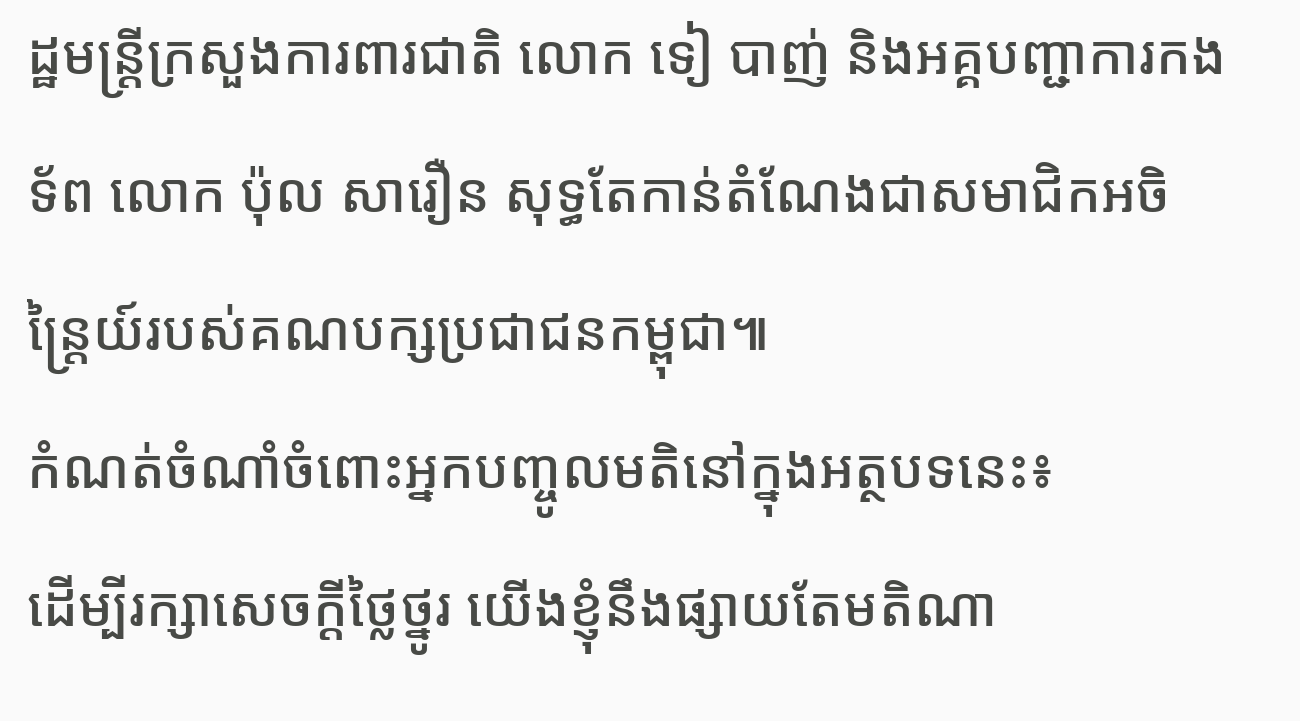ដ្ឋមន្ត្រីក្រសួងការពារជាតិ លោក ទៀ បាញ់ និងអគ្គបញ្ជាការកងទ័ព លោក ប៉ុល សារឿន សុទ្ធតែកាន់តំណែងជាសមាជិកអចិន្ត្រៃយ៍របស់គណបក្សប្រជាជនកម្ពុជា៕
កំណត់ចំណាំចំពោះអ្នកបញ្ចូលមតិនៅក្នុងអត្ថបទនេះ៖
ដើម្បីរក្សាសេចក្ដីថ្លៃថ្នូរ យើងខ្ញុំនឹងផ្សាយតែមតិណា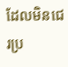ដែលមិនជេរប្រ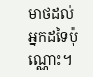មាថដល់អ្នកដទៃប៉ុណ្ណោះ។